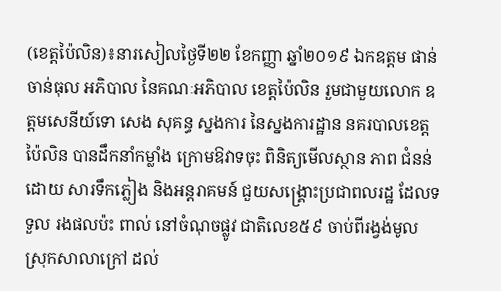(ខេត្តប៉ៃលិន)៖នារសៀលថ្ងៃទី២២ ខែកញ្ញា ឆ្នាំ២០១៩ ឯកឧត្តម ផាន់ ចាន់ធុល អភិបាល នៃគណៈអភិបាល ខេត្តប៉ៃលិន រួមជាមួយលោក ឧត្ដមសេនីយ៍ទោ សេង សុគន្ធ ស្នងការ នៃស្នងការដ្ឋាន នគរបាលខេត្តប៉ៃលិន បានដឹកនាំកម្លាំង ក្រោមឱវាទចុះ ពិនិត្យមើលស្ថាន ភាព ជំនន់ដោយ សារទឹកភ្លៀង និងអន្តរាគមន៍ ជួយសង្គ្រោះប្រជាពលរដ្ឋ ដែលទទួល រងផលប៉ះ ពាល់ នៅចំណុចផ្លូវ ជាតិលេខ៥៩ ចាប់ពីរង្វង់មូល ស្រុកសាលាក្រៅ ដល់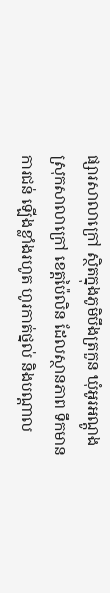ផ្សារសាលាក្រៅ ស្ថិតក្នុងភូមិបឹងត្រកួន ឃុំអូរអណ្ដូង ស្រុកសាលាក្រៅ ខេត្តប៉ៃលិន ដែលស្ថានភាព ទឹកមាន ការជន់ ឡើងខ្លាំងរហូត ហូរកាត់ថ្នល់ និងបណ្តាល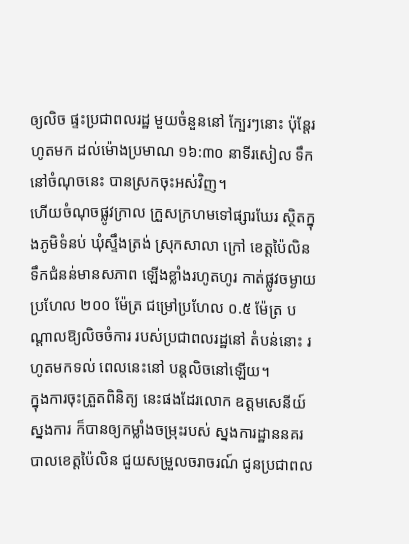ឲ្យលិច ផ្ទះប្រជាពលរដ្ឋ មួយចំនួននៅ ក្បែរៗនោះ ប៉ុន្តែរហូតមក ដល់ម៉ោងប្រមាណ ១៦:៣០ នាទីរសៀល ទឹកនៅចំណុចនេះ បានស្រកចុះអស់វិញ។
ហើយចំណុចផ្លូវក្រាល ក្រួសក្រហមទៅផ្សារឃែរ ស្ថិតក្នុងភូមិទំនប់ ឃុំស្ទឹងត្រង់ ស្រុកសាលា ក្រៅ ខេត្តប៉ៃលិន ទឹកជំនន់មានសភាព ឡើងខ្លាំងរហូតហូរ កាត់ផ្លូវចម្ងាយប្រហែល ២០០ ម៉ែត្រ ជម្រៅប្រហែល ០.៥ ម៉ែត្រ បណ្តាលឱ្យលិចចំការ របស់ប្រជាពលរដ្ឋនៅ តំបន់នោះ រហូតមកទល់ ពេលនេះនៅ បន្តលិចនៅឡើយ។
ក្នុងការចុះត្រួតពិនិត្យ នេះផងដែរលោក ឧត្ដមសេនីយ៍ស្នងការ ក៏បានឲ្យកម្លាំងចម្រុះរបស់ ស្នងការដ្ឋាននគរ បាលខេត្តប៉ៃលិន ជួយសម្រួលចរាចរណ៍ ជូនប្រជាពល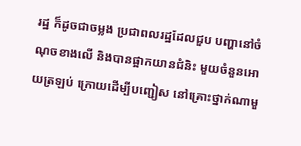រដ្ឋ ក៏ដូចជាចម្លង ប្រជាពលរដ្ឋដែលជួប បញ្ហានៅចំណុចខាងលើ និងបានផ្អាកយានជំនិះ មួយចំនួនអោយត្រឡប់ ក្រោយដើម្បីបញ្ជៀស នៅគ្រោះថ្នាក់ណាមួ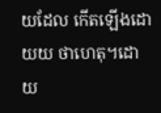យដែល កើតឡើងដោយយ ថាហេតុ។ដោយ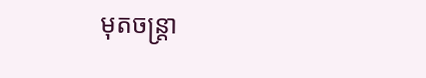មុតចន្ត្រា